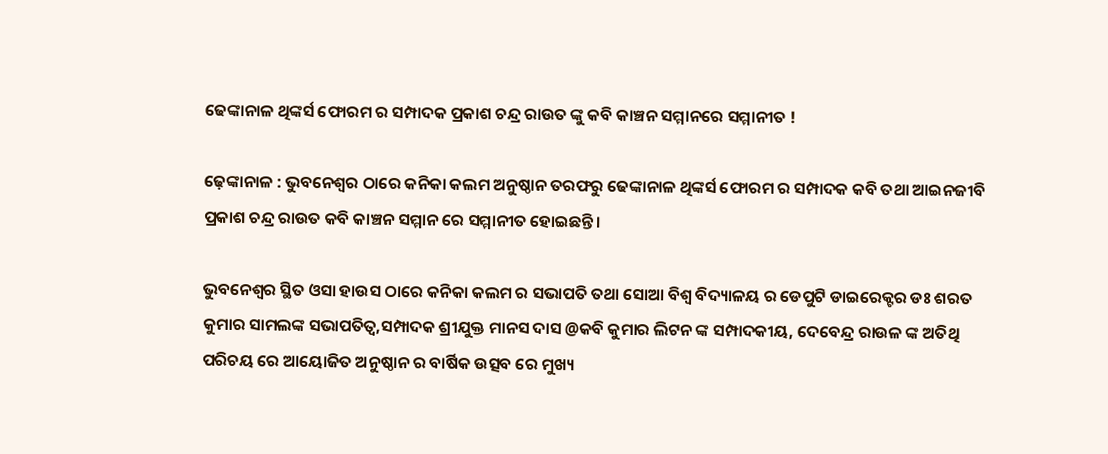ଢେଙ୍କାନାଳ ଥିଙ୍କର୍ସ ଫୋରମ ର ସମ୍ପାଦକ ପ୍ରକାଶ ଚନ୍ଦ୍ର ରାଉତ ଙ୍କୁ କବି କାଞ୍ଚନ ସମ୍ମାନରେ ସମ୍ମାନୀତ !

ଢ଼େଙ୍କାନାଳ : ଭୁବନେଶ୍ୱର ଠାରେ କନିକା କଲମ ଅନୁଷ୍ଠାନ ତରଫରୁ ଢେଙ୍କାନାଳ ଥିଙ୍କର୍ସ ଫୋରମ ର ସମ୍ପାଦକ କବି ତଥା ଆଇନଜୀବି ପ୍ରକାଶ ଚନ୍ଦ୍ର ରାଉତ କବି କାଞ୍ଚନ ସମ୍ମାନ ରେ ସମ୍ମାନୀତ ହୋଇଛନ୍ତି ।

ଭୁବନେଶ୍ୱର ସ୍ଥିତ ଓସା ହାଉସ ଠାରେ କନିକା କଲମ ର ସଭାପତି ତଥା ସୋଆ ବିଶ୍ୱ ବିଦ୍ୟାଳୟ ର ଡେପୁଟି ଡାଇରେକ୍ଟର ଡଃ ଶରତ କୁମାର ସାମଲଙ୍କ ସଭାପତିତ୍ୱ,ସମ୍ପାଦକ ଶ୍ରୀଯୁକ୍ତ ମାନସ ଦାସ @କବି କୁମାର ଲିଟନ ଙ୍କ ସମ୍ପାଦକୀୟ, ଦେବେନ୍ଦ୍ର ରାଉଳ ଙ୍କ ଅତିଥି ପରିଚୟ ରେ ଆୟୋଜିତ ଅନୁଷ୍ଠାନ ର ବାର୍ଷିକ ଉତ୍ସବ ରେ ମୁଖ୍ୟ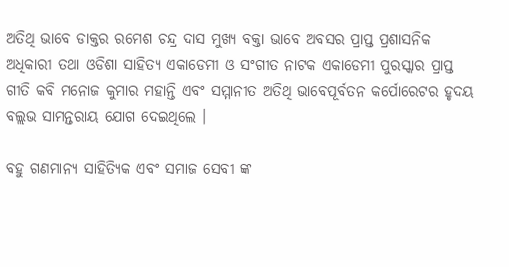ଅତିଥି ଭାବେ ଡାକ୍ତର ରମେଶ ଚନ୍ଦ୍ର ଦାସ ମୁଖ୍ୟ ବକ୍ତା ଭାବେ ଅବସର ପ୍ରାପ୍ତ ପ୍ରଶାସନିକ ଅଧିକାରୀ ତଥା ଓଡିଶା ସାହିତ୍ୟ ଏକାଡେମୀ ଓ ସଂଗୀତ ନାଟକ ଏକାଡେମୀ ପୁରସ୍କାର ପ୍ରାପ୍ତ ଗୀତି କବି ମନୋଜ କୁମାର ମହାନ୍ତି ଏବଂ ସମ୍ମାନୀତ ଅତିଥି ଭାବେପୂର୍ବତନ କର୍ପୋରେଟର ହୃଦୟ ବଲ୍ଲଭ ସାମନ୍ତରାୟ ଯୋଗ ଦେଇଥିଲେ ।

ବହୁ ଗଣମାନ୍ୟ ସାହିତ୍ୟିକ ଏବଂ ସମାଜ ସେବୀ ଙ୍କ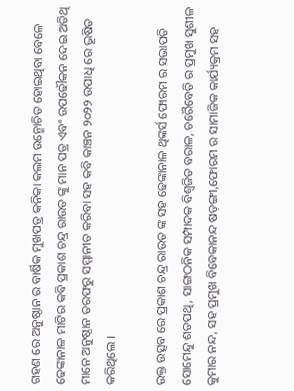ଗହଣ ରେ ଅନୁଷ୍ଠାନ ର ବାର୍ଷିକ ମୁଖପତ୍ର କନିକା କଲମ ଉନ୍ମୋଚିତ ହୋଇଥିବା ବେଳେ ଢେଙ୍କାନାଳ ମାଟିର କବି ପ୍ରକାଶ ଚନ୍ଦ୍ର ରାଉତ ଙ୍କୁ ମାନ ପତ୍ର ଏବଂ ଉପଢୌକନ ଦେଇ ଅତିଥି ମାନେ ଅନୁଷ୍ଠାନ ତରଫରୁ ସମ୍ମାନୀତ କରିବା ସହ କବି କାଞ୍ଚନ ୨୦୨୨ ଉପାଧି ରେ ଭୂଷିତ କରିଥିଲେ ।

ଉକ୍ତ ଉତ୍ସବ ରେ ପ୍ରକାଶ ଚନ୍ଦ୍ର ରାଉତ ଙ୍କ ସହ ଢେଙ୍କାନାଳ ଥିଙ୍କର୍ସ ଫୋରମ ର ସଭାପତି ସୋମେନ୍ଦୁ ଶତପଥି, ସାଙ୍ଗଠନିକ ସମ୍ପାଦକ ବିଶ୍ୱଜିତ ବରାଳ, ଚରୈବେତି ର ପ୍ରମୁଖ ସୁଶୀଳ କୁମାର ନନ୍ଦ, ସହ ପ୍ରମୁଖ ବିବେକାନନ୍ଦ ଷଡ଼ଙ୍ଗୀ,ଫୋରମ ର ସାମାଜିକ କାର୍ଯ୍ୟକ୍ରମ ସହ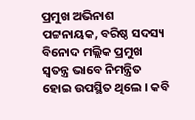ପ୍ରମୁଖ ଅଭିନାଶ ପଟ୍ଟନାୟକ, ବରିଷ୍ଠ ସଦସ୍ୟ ବିନୋଦ ମଲ୍ଲିକ ପ୍ରମୁଖ ସ୍ୱତନ୍ତ୍ର ଭାବେ ନିମନ୍ତ୍ରିତ ହୋଇ ଉପସ୍ଥିତ ଥିଲେ । କବି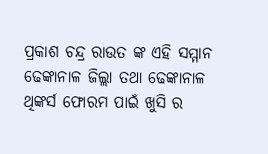ପ୍ରକାଶ ଚନ୍ଦ୍ର ରାଉତ ଙ୍କ ଏହି ସମ୍ମାନ ଢେଙ୍କାନାଳ ଜିଲ୍ଲା ତଥା ଢେଙ୍କାନାଳ ଥିଙ୍କର୍ସ ଫୋରମ ପାଇଁ ଖୁସି ର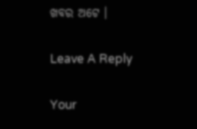ଖବର ଅଟେ ।

Leave A Reply

Your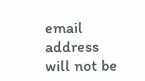email address will not be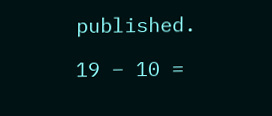published.

19 − 10 =